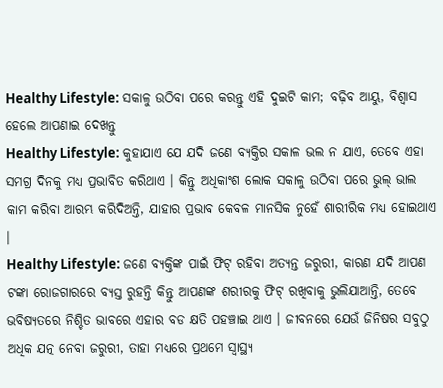Healthy Lifestyle: ସକାଳୁ ଉଠିବା ପରେ କରନ୍ତୁ ଏହି ଦୁଇଟି କାମ; ବଢ଼ିବ ଆୟୁ, ବିଶ୍ୱାସ ହେଲେ ଆପଣାଇ ଦେଖନ୍ତୁ
Healthy Lifestyle: କୁହାଯାଏ ଯେ ଯଦି ଜଣେ ବ୍ୟକ୍ତିର ସକାଳ ଭଲ ନ ଯାଏ, ତେବେ ଏହା ସମଗ୍ର ଦିନକୁ ମଧ୍ୟ ପ୍ରଭାବିତ କରିଥାଏ । କିନ୍ତୁ ଅଧିକାଂଶ ଲୋକ ସକାଳୁ ଉଠିବା ପରେ ଭୁଲ୍ ଭାଲ କାମ କରିବା ଆରମ୍ଭ କରିଦିଅନ୍ତି, ଯାହାର ପ୍ରଭାବ କେବଳ ମାନସିକ ନୁହେଁ ଶାରୀରିକ ମଧ୍ୟ ହୋଇଥାଏ ।
Healthy Lifestyle: ଜଣେ ବ୍ୟକ୍ତିଙ୍କ ପାଇଁ ଫିଟ୍ ରହିବା ଅତ୍ୟନ୍ତ ଜରୁରୀ, କାରଣ ଯଦି ଆପଣ ଟଙ୍କା ରୋଜଗାରରେ ବ୍ୟସ୍ତ ରୁହନ୍ତି କିନ୍ତୁ ଆପଣଙ୍କ ଶରୀରକୁ ଫିଟ୍ ରଖିବାକୁ ଭୁଲିଯାଆନ୍ତି, ତେବେ ଭବିଷ୍ୟତରେ ନିଶ୍ଚିତ ଭାବରେ ଏହାର ବଡ କ୍ଷତି ପହଞ୍ଚାଇ ଥାଏ । ଜୀବନରେ ଯେଉଁ ଜିନିଷର ସବୁଠୁ ଅଧିକ ଯତ୍ନ ନେବା ଜରୁରୀ, ତାହା ମଧ୍ୟରେ ପ୍ରଥମେ ସ୍ୱାସ୍ଥ୍ୟ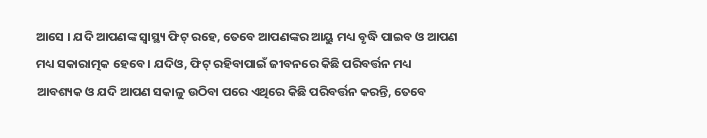ଆସେ । ଯଦି ଆପଣଙ୍କ ସ୍ୱାସ୍ଥ୍ୟ ଫିଟ୍ ରହେ, ତେବେ ଆପଣଙ୍କର ଆୟୁ ମଧ୍ୟ ବୃଦ୍ଧି ପାଇବ ଓ ଆପଣ ମଧ୍ୟ ସକାରାତ୍ମକ ହେବେ । ଯଦିଓ, ଫିଟ୍ ରହିବାପାଇଁ ଜୀବନରେ କିଛି ପରିବର୍ତ୍ତନ ମଧ୍ୟ ଆବଶ୍ୟକ ଓ ଯଦି ଆପଣ ସକାଳୁ ଉଠିବା ପରେ ଏଥିରେ କିଛି ପରିବର୍ତ୍ତନ କରନ୍ତି, ତେବେ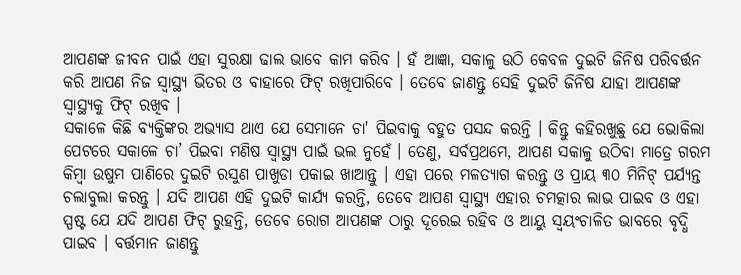ଆପଣଙ୍କ ଜୀବନ ପାଇଁ ଏହା ସୁରକ୍ଷା ଢାଲ ଭାବେ କାମ କରିବ । ହଁ ଆଜ୍ଞା, ସକାଳୁ ଉଠି କେବଳ ଦୁଇଟି ଜିନିଷ ପରିବର୍ତ୍ତନ କରି ଆପଣ ନିଜ ସ୍ୱାସ୍ଥ୍ୟ ଭିତର ଓ ବାହାରେ ଫିଟ୍ ରଖିପାରିବେ । ତେବେ ଜାଣନ୍ତୁ ସେହି ଦୁଇଟି ଜିନିଷ ଯାହା ଆପଣଙ୍କ ସ୍ୱାସ୍ଥ୍ୟକୁ ଫିଟ୍ ରଖିବ ।
ସକାଳେ କିଛି ବ୍ୟକ୍ତିଙ୍କର ଅଭ୍ୟାସ ଥାଏ ଯେ ସେମାନେ ଚା' ପିଇବାକୁ ବହୁତ ପସନ୍ଦ କରନ୍ତି । କିନ୍ତୁ କହିରଖୁଛୁ ଯେ ଭୋକିଲା ପେଟରେ ସକାଳେ ଚା’ ପିଇବା ମଣିଷ ସ୍ୱାସ୍ଥ୍ୟ ପାଇଁ ଭଲ ନୁହେଁ । ତେଣୁ, ସର୍ବପ୍ରଥମେ, ଆପଣ ସକାଳୁ ଉଠିବା ମାତ୍ରେ ଗରମ କିମ୍ବା ଉଷୁମ ପାଣିରେ ଦୁଇଟି ରସୁଣ ପାଖୁଡା ପକାଇ ଖାଆନ୍ତୁ । ଏହା ପରେ ମଳତ୍ୟାଗ କରନ୍ତୁ ଓ ପ୍ରାୟ ୩୦ ମିନିଟ୍ ପର୍ଯ୍ୟନ୍ତ ଚଲାବୁଲା କରନ୍ତୁ । ଯଦି ଆପଣ ଏହି ଦୁଇଟି କାର୍ଯ୍ୟ କରନ୍ତି, ତେବେ ଆପଣ ସ୍ୱାସ୍ଥ୍ୟ ଏହାର ଚମତ୍କାର ଲାଭ ପାଇବ ଓ ଏହା ସ୍ପଷ୍ଟ ଯେ ଯଦି ଆପଣ ଫିଟ୍ ରୁହନ୍ତି, ତେବେ ରୋଗ ଆପଣଙ୍କ ଠାରୁ ଦୂରେଇ ରହିବ ଓ ଆୟୁ ସ୍ୱୟଂଚାଳିତ ଭାବରେ ବୃଦ୍ଧି ପାଇବ । ବର୍ତ୍ତମାନ ଜାଣନ୍ତୁ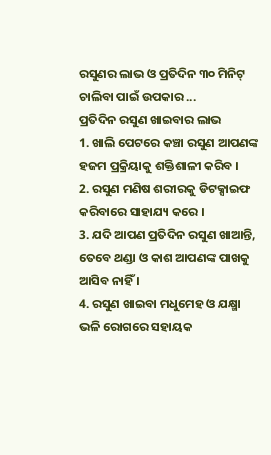ରସୁଣର ଲାଭ ଓ ପ୍ରତିଦିନ ୩୦ ମିନିଟ୍ ଚାଲିବା ପାଇଁ ଉପକାର ...
ପ୍ରତିଦିନ ରସୁଣ ଖାଇବାର ଲାଭ
1. ଖାଲି ପେଟରେ କଞ୍ଚା ରସୁଣ ଆପଣଙ୍କ ହଜମ ପ୍ରକ୍ରିୟାକୁ ଶକ୍ତିଶାଳୀ କରିବ ।
2. ରସୁଣ ମଣିଷ ଶରୀରକୁ ଡିଟକ୍ସାଇଫ କରିବାରେ ସାହାଯ୍ୟ କରେ ।
3. ଯଦି ଆପଣ ପ୍ରତିଦିନ ରସୁଣ ଖାଆନ୍ତି, ତେବେ ଥଣ୍ଡା ଓ କାଶ ଆପଣଙ୍କ ପାଖକୁ ଆସିବ ନାହିଁ ।
4. ରସୁଣ ଖାଇବା ମଧୁମେହ ଓ ଯକ୍ଷ୍ମା ଭଳି ରୋଗରେ ସହାୟକ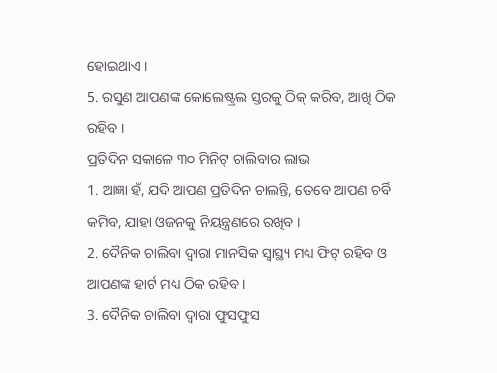ହୋଇଥାଏ ।
5. ରସୁଣ ଆପଣଙ୍କ କୋଲେଷ୍ଟ୍ରଲ ସ୍ତରକୁ ଠିକ୍ କରିବ, ଆଖି ଠିକ ରହିବ ।
ପ୍ରତିଦିନ ସକାଳେ ୩୦ ମିନିଟ୍ ଚାଲିବାର ଲାଭ
1. ଆଜ୍ଞା ହଁ, ଯଦି ଆପଣ ପ୍ରତିଦିନ ଚାଲନ୍ତି, ତେବେ ଆପଣ ଚର୍ବି କମିବ, ଯାହା ଓଜନକୁ ନିୟନ୍ତ୍ରଣରେ ରଖିବ ।
2. ଦୈନିକ ଚାଲିବା ଦ୍ୱାରା ମାନସିକ ସ୍ୱାସ୍ଥ୍ୟ ମଧ୍ୟ ଫିଟ୍ ରହିବ ଓ ଆପଣଙ୍କ ହାର୍ଟ ମଧ୍ୟ ଠିକ ରହିବ ।
3. ଦୈନିକ ଚାଲିବା ଦ୍ୱାରା ଫୁସଫୁସ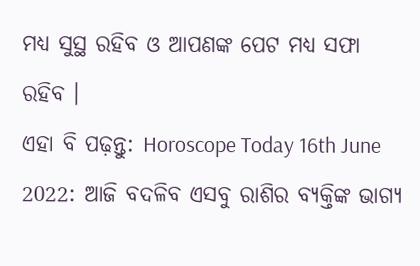ମଧ୍ୟ ସୁସ୍ଥ ରହିବ ଓ ଆପଣଙ୍କ ପେଟ ମଧ୍ୟ ସଫା ରହିବ ।
ଏହା ବି ପଢ଼ନ୍ତୁ: Horoscope Today 16th June 2022: ଆଜି ବଦଳିବ ଏସବୁ ରାଶିର ବ୍ୟକ୍ତିଙ୍କ ଭାଗ୍ୟ